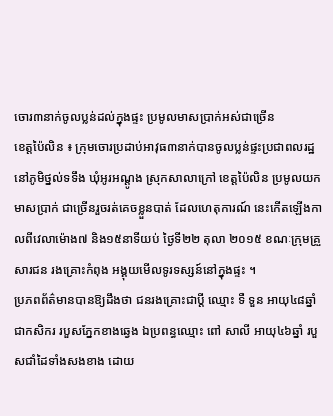ចោរ៣នាក់ចូលប្លន់ដល់ក្នុងផ្ទះ ប្រមូលមាសប្រាក់អស់ជាច្រើន
ខេត្តប៉ៃលិន ៖ ក្រុមចោរប្រដាប់អាវុធ៣នាក់បានចូលប្លន់ផ្ទះប្រជាពលរដ្ឋនៅភូមិថ្នល់ទទឹង ឃុំអូរអណ្តូង ស្រុកសាលាក្រៅ ខេត្តប៉ៃលិន ប្រមូលយកមាសប្រាក់ ជាច្រើនរួចរត់គេចខ្លួនបាត់ ដែលហេតុការណ៍ នេះកើតឡើងកាលពីវេលាម៉ោង៧ និង១៥នាទីយប់ ថ្ងៃទី២២ តុលា ២០១៥ ខណៈក្រុមគ្រួសារជន រងគ្រោះកំពុង អង្គុយមើលទូរទស្សន៍នៅក្នុងផ្ទះ ។
ប្រភពព័ត៌មានបានឱ្យដឹងថា ជនរងគ្រោះជាប្តី ឈ្មោះ ទឺ ទួន អាយុ៤៨ឆ្នាំ ជាកសិករ របួសភ្នែកខាងឆ្វេង ឯប្រពន្ធឈ្មោះ ពៅ សាលី អាយុ៤៦ឆ្នាំ របួសជាំដៃទាំងសងខាង ដោយ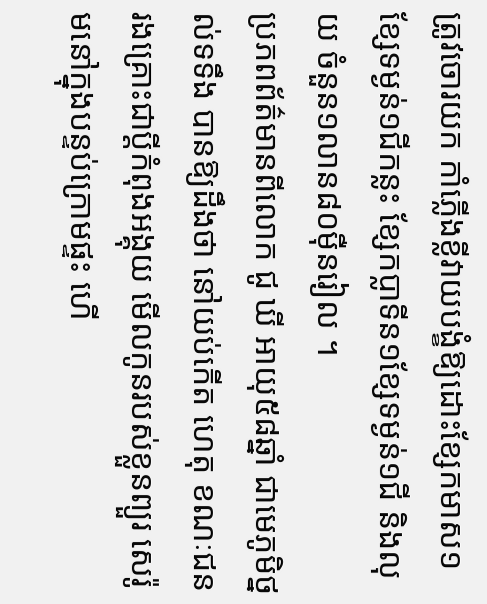ត្រូវចោរយក កាំភ្លើងខ្លីវាយបង្ខំឱ្យដោះខ្សែកមាស១ខ្សែទម្ងន់១ជីកន្លះ ខ្សែកប្លាទីន១ខ្សែទម្ងន់១ជី និងលុយ ចំនួន១លាន៨០ម៉ឺនរៀល ។
ប្រភពព័ត៌មានពីលោក ជូ ឃី អាយុ៥៨ឆ្នាំ ជាមេភូមិថ្នល់ទទឹង បានឱ្យដឹងថា នៅយប់កើត ហេតុ ខណៈជនរងគ្រោះជាប្តីកំពុងអង្គុយ មើលកូនរបស់ខ្លួនព្យួរ សេរ៉ូមនៅក្នុងបន្ទប់ក្រោមផ្ទះ ហើ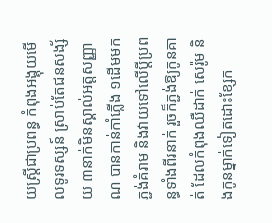យស្ត្រីជាប្រពន្ធ កំពុងអង្គុយមើលទូរទស្សន៍ ស្រាប់តែជនសង្ស័យ ៣នាក់មិនស្គាល់អត្តសញ្ញាណ បានកាន់កាំភ្លើង ១ដើមមកភ្ជង់គំរាម និងវាយទៅលើប្តីប្រពន្ធទាំងពីរនាក់ រួចក៏ភ្ជង់ឱ្យកូនគាត់ ដែលកំពុងឈឺដាក់ សេរ៉ូម និងកូនម្នាក់ទៀតដោះខ្សែក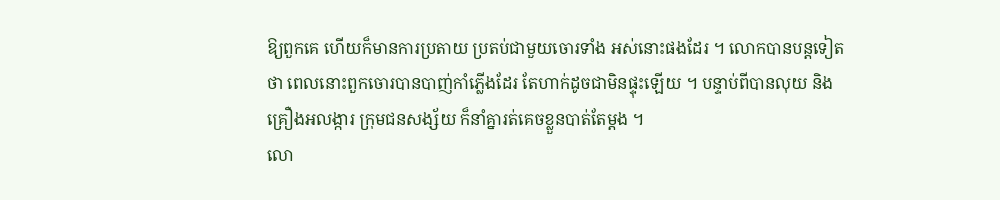ឱ្យពួកគេ ហើយក៏មានការប្រតាយ ប្រតប់ជាមួយចោរទាំង អស់នោះផងដែរ ។ លោកបានបន្តទៀតថា ពេលនោះពួកចោរបានបាញ់កាំភ្លើងដែរ តែហាក់ដូចជាមិនផ្ទុះឡើយ ។ បន្ទាប់ពីបានលុយ និងគ្រឿងអលង្ការ ក្រុមជនសង្ស័យ ក៏នាំគ្នារត់គេចខ្លួនបាត់តែម្តង ។
លោ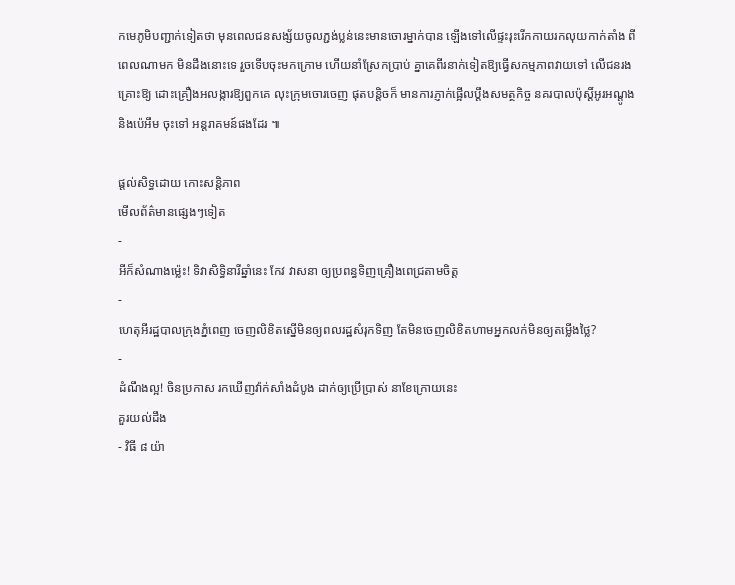កមេភូមិបញ្ជាក់ទៀតថា មុនពេលជនសង្ស័យចូលភ្ជង់ប្លន់នេះមានចោរម្នាក់បាន ឡើងទៅលើផ្ទះរុះរើកកាយរកលុយកាក់តាំង ពីពេលណាមក មិនដឹងនោះទេ រួចទើបចុះមកក្រោម ហើយនាំស្រែកប្រាប់ គ្នាគេពីរនាក់ទៀតឱ្យធ្វើសកម្មភាពវាយទៅ លើជនរងគ្រោះឱ្យ ដោះគ្រឿងអលង្ការឱ្យពួកគេ លុះក្រុមចោរចេញ ផុតបន្តិចក៏ មានការភ្ញាក់ផ្អើលប្តឹងសមត្ថកិច្ច នគរបាលប៉ុស្តិ៍អូរអណ្តូង និងប៉េអឹម ចុះទៅ អន្តរាគមន៍ផងដែរ ៕

ផ្តល់សិទ្ធដោយ កោះសន្តិភាព
មើលព័ត៌មានផ្សេងៗទៀត
-
អីក៏សំណាងម្ល៉េះ! ទិវាសិទ្ធិនារីឆ្នាំនេះ កែវ វាសនា ឲ្យប្រពន្ធទិញគ្រឿងពេជ្រតាមចិត្ត
-
ហេតុអីរដ្ឋបាលក្រុងភ្នំពេញ ចេញលិខិតស្នើមិនឲ្យពលរដ្ឋសំរុកទិញ តែមិនចេញលិខិតហាមអ្នកលក់មិនឲ្យតម្លើងថ្លៃ?
-
ដំណឹងល្អ! ចិនប្រកាស រកឃើញវ៉ាក់សាំងដំបូង ដាក់ឲ្យប្រើប្រាស់ នាខែក្រោយនេះ
គួរយល់ដឹង
- វិធី ៨ យ៉ា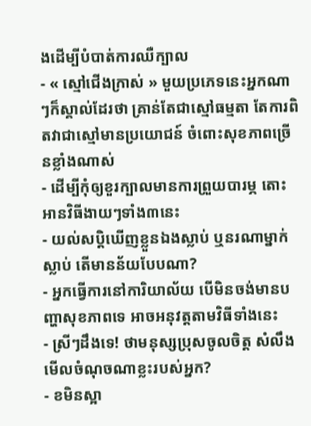ងដើម្បីបំបាត់ការឈឺក្បាល
- « ស្មៅជើងក្រាស់ » មួយប្រភេទនេះអ្នកណាៗក៏ស្គាល់ដែរថា គ្រាន់តែជាស្មៅធម្មតា តែការពិតវាជាស្មៅមានប្រយោជន៍ ចំពោះសុខភាពច្រើនខ្លាំងណាស់
- ដើម្បីកុំឲ្យខួរក្បាលមានការព្រួយបារម្ភ តោះអានវិធីងាយៗទាំង៣នេះ
- យល់សប្តិឃើញខ្លួនឯងស្លាប់ ឬនរណាម្នាក់ស្លាប់ តើមានន័យបែបណា?
- អ្នកធ្វើការនៅការិយាល័យ បើមិនចង់មានបញ្ហាសុខភាពទេ អាចអនុវត្តតាមវិធីទាំងនេះ
- ស្រីៗដឹងទេ! ថាមនុស្សប្រុសចូលចិត្ត សំលឹងមើលចំណុចណាខ្លះរបស់អ្នក?
- ខមិនស្អា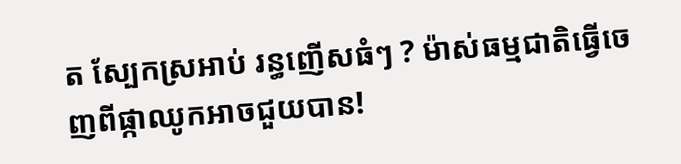ត ស្បែកស្រអាប់ រន្ធញើសធំៗ ? ម៉ាស់ធម្មជាតិធ្វើចេញពីផ្កាឈូកអាចជួយបាន!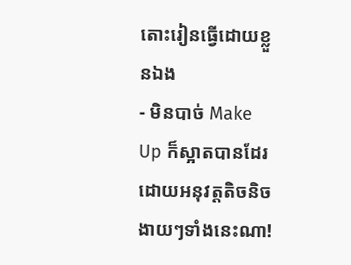តោះរៀនធ្វើដោយខ្លួនឯង
- មិនបាច់ Make Up ក៏ស្អាតបានដែរ ដោយអនុវត្តតិចនិចងាយៗទាំងនេះណា!